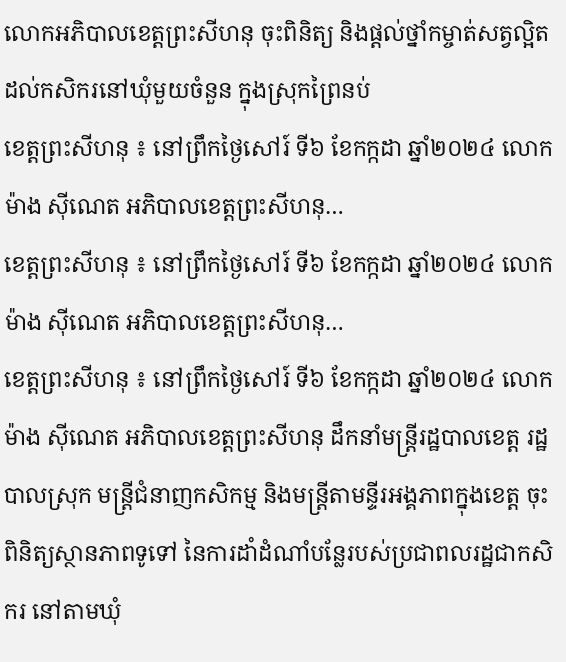លោកអភិបាលខេត្តព្រះសីហនុ ចុះពិនិត្យ និងផ្តល់ថ្នាំកម្ចាត់សត្វល្អិតដល់កសិករនៅឃុំមួយចំនួន ក្នុងស្រុកព្រៃនប់
ខេត្តព្រះសីហនុ ៖ នៅព្រឹកថ្ងៃសៅរ៍ ទី៦ ខែកក្កដា ឆ្នាំ២០២៤ លោក ម៉ាង ស៊ីណេត អភិបាលខេត្តព្រះសីហនុ…
ខេត្តព្រះសីហនុ ៖ នៅព្រឹកថ្ងៃសៅរ៍ ទី៦ ខែកក្កដា ឆ្នាំ២០២៤ លោក ម៉ាង ស៊ីណេត អភិបាលខេត្តព្រះសីហនុ…
ខេត្តព្រះសីហនុ ៖ នៅព្រឹកថ្ងៃសៅរ៍ ទី៦ ខែកក្កដា ឆ្នាំ២០២៤ លោក ម៉ាង ស៊ីណេត អភិបាលខេត្តព្រះសីហនុ ដឹកនាំមន្ត្រីរដ្ឋបាលខេត្ត រដ្ឋបាលស្រុក មន្ត្រីជំនាញកសិកម្ម និងមន្ត្រីតាមន្ទីរអង្គភាពក្នុងខេត្ត ចុះពិនិត្យស្ថានភាពទូទៅ នៃការដាំដំណាំបន្លែរបស់ប្រជាពលរដ្ឋជាកសិករ នៅតាមឃុំ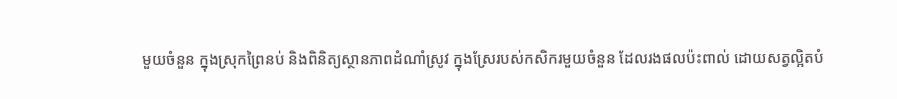មួយចំនួន ក្នុងស្រុកព្រៃនប់ និងពិនិត្យស្ថានភាពដំណាំស្រូវ ក្នុងស្រែរបស់កសិករមួយចំនួន ដែលរងផលប៉ះពាល់ ដោយសត្វល្អិតបំ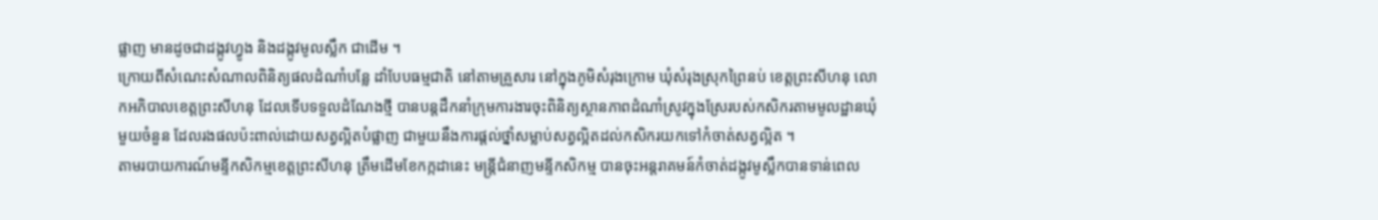ផ្លាញ មានដូចជាដង្កូវហ្វូង និងដង្កូវមូលស្លឹក ជាដើម ។
ក្រោយពីសំណេះសំណាលពិនិត្យផលដំណាំបន្លែ ដាំបែបធម្មជាតិ នៅតាមគ្រួសារ នៅក្នុងភូមិសំរុងក្រោម ឃុំសំរុងស្រុកព្រៃនប់ ខេត្តព្រះសីហនុ លោកអភិបាលខេត្តព្រះសីហនុ ដែលទើបទទួលដំណែងថ្មី បានបន្តដឹកនាំក្រុមការងារចុះពិនិត្យស្ថានភាពដំណាំស្រូវក្នុងស្រែរបស់កសិករតាមមូលដ្ឋានឃុំមួយចំនួន ដែលរងផលប៉ះពាល់ដោយសត្វល្អិតបំផ្លាញ ជាមួយនឹងការផ្តល់ថ្នាំសម្លាប់សត្វល្អិតដល់កសិករយកទៅកំចាត់សត្វល្អិត ។
តាមរបាយការណ៍មន្ទីកសិកម្មខេត្តព្រះសីហនុ ត្រឹមដើមខែកក្កដានេះ មន្ត្រីជំនាញមន្ទីកសិកម្ម បានចុះអន្តរាគមន៍កំចាត់ដង្កូវមូស្លឹកបានទាន់ពេល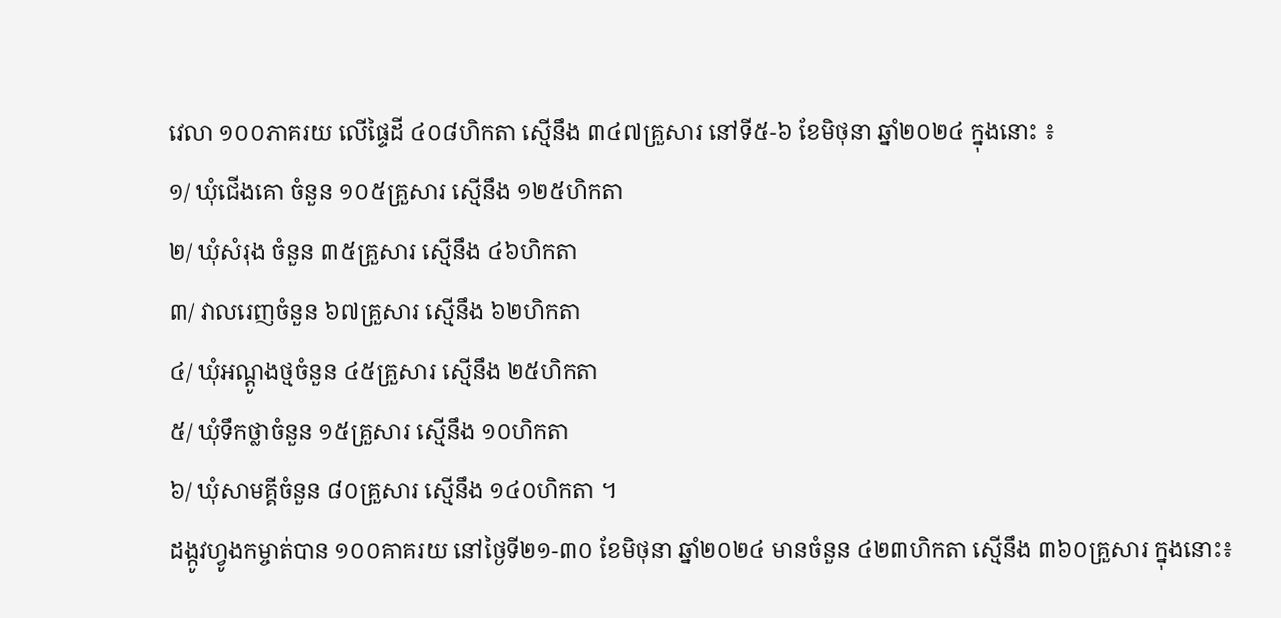វេលា ១០០ភាគរយ លើផ្ទៃដី ៤០៨ហិកតា ស្មើនឹង ៣៤៧គ្រួសារ នៅទី៥-៦ ខែមិថុនា ឆ្នាំ២០២៤ ក្នុងនោះ ៖
១/ ឃុំជើងគោ ចំនួន ១០៥គ្រួសារ ស្មើនឹង ១២៥ហិកតា
២/ ឃុំសំរុង ចំនួន ៣៥គ្រួសារ ស្មើនឹង ៤៦ហិកតា
៣/ វាលរេញចំនួន ៦៧គ្រួសារ ស្មើនឹង ៦២ហិកតា
៤/ ឃុំអណ្ដូងថ្មចំនួន ៤៥គ្រួសារ ស្មើនឹង ២៥ហិកតា
៥/ ឃុំទឹកថ្លាចំនួន ១៥គ្រួសារ ស្មើនឹង ១០ហិកតា
៦/ ឃុំសាមគ្គីចំនួន ៨០គ្រួសារ ស្មើនឹង ១៤០ហិកតា ។
ដង្កូវហ្វូងកម្ចាត់បាន ១០០គាគរយ នៅថ្ងៃទី២១-៣០ ខែមិថុនា ឆ្នាំ២០២៤ មានចំនួន ៤២៣ហិកតា ស្មើនឹង ៣៦០គ្រួសារ ក្នុងនោះ៖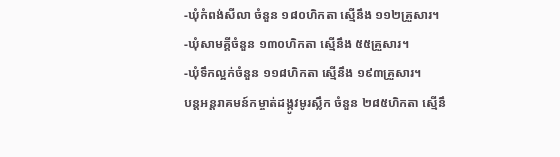-ឃុំកំពង់សីលា ចំនួន ១៨០ហិកតា ស្មើនឹង ១១២គ្រួសារ។
-ឃុំសាមគ្គីចំនួន ១៣០ហិកតា ស្មើនឹង ៥៥គ្រួសារ។
-ឃុំទឹកល្អក់ចំនួន ១១៨ហិកតា ស្មើនឹង ១៩៣គ្រួសារ។
បន្តអន្តរាគមន៍កម្ចាត់ដង្កូវមូរស្លឹក ចំនួន ២៨៥ហិកតា ស្មើនឹ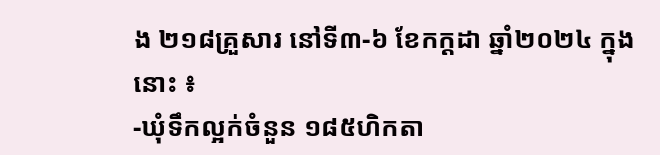ង ២១៨គ្រួសារ នៅទី៣-៦ ខែកក្ដដា ឆ្នាំ២០២៤ ក្នុងនោះ ៖
-ឃុំទឹកល្អក់ចំនួន ១៨៥ហិកតា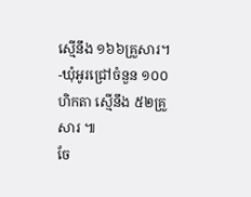ស្មើនឹង ១៦៦គ្រួសារ។
-ឃុំអូរជ្រៅចំនួន ១០០ហិកតា ស្មើនឹង ៥២គ្រួសារ ៕
ចែ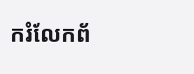ករំលែកព័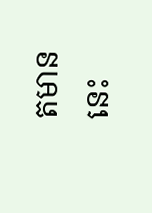តមាននេះ